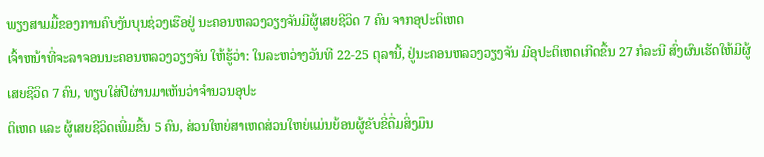ພຽງສາມມື້ຂອງການຄົບງັນບຸນຊ່ວງເຮືອຢູ່ ນະຄອນຫລວງວຽງຈັນມີຜູ້ເສຍຊີວິດ 7 ຄົນ ຈາກອຸປະຕິເຫດ
ເຈົ້າຫນ້າທີ່ຈະລາຈອນນະຄອນຫລວງວຽງຈັນ ໃຫ້ຮູ້ວ່າ: ໃນລະຫວ່າງວັນທີ 22-25 ຕຸລານີ້, ຢູ່ນະຄອນຫລວງວຽງຈັນ ມີອຸປະຕິເຫດເກີດຂື້ນ 27 ກໍລະນີ ສົ່ງຜົນເຮັດໃຫ້ມີຜູ້ເສຍຊີວິດ 7 ຄົນ, ທຽບໃສ່ປີຜ່ານມາເຫັນວ່າຈຳນວນອຸປະ
ຕິເຫດ ແລະ ຜູ້ເສຍຊີວິດເພີ່ມຂື້ນ 5 ຄົນ, ສ່ວນໃຫຍ່ສາເຫດສ່ວນໃຫຍ່ແມ່ນຍ້ອນຜູ້ຂັບຂີ່ດື່ມສິ່ງມຶນ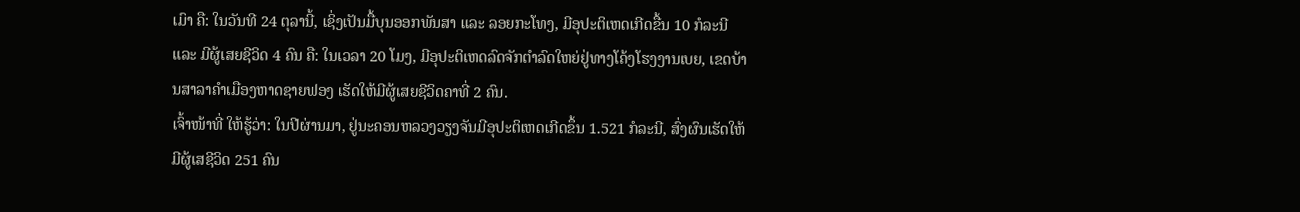ເມົາ ຄື: ໃນວັນທີ 24 ຕຸລານີ້, ເຊິ່ງເປັນມື້ບຸນອອກພັນສາ ແລະ ລອຍກະໂທງ, ມີອຸປະຕິເຫດເກີດຂື້ນ 10 ກໍລະນີ ແລະ ມີຜູ້ເສຍຊີວິດ 4 ຄົນ ຄື: ໃນເວລາ 20 ໂມງ, ມີອຸປະຕິເຫດລົດຈັກຕໍາລົດໃຫຍ່ຢູ່ທາງໂຄ້ງໂຮງງານເບຍ, ເຂດບ້ານສາລາຄໍາເມືອງຫາດຊາຍຟອງ ເຮັດໃຫ້ມີຜູ້ເສຍຊີວິດຄາທີ່ 2 ຄົນ.
ເຈົ້າໜ້າທີ່ ໃຫ້ຮູ້ວ່າ: ໃນປີຜ່ານມາ, ຢູ່ນະຄອນຫລວງວຽງຈັນມີອຸປະຕິເຫດເກີດຂຶ້ນ 1.521 ກໍລະນີ, ສົ່ງຜົນເຮັດໃຫ້ມີຜູ້ເສຊີວິດ 251 ຄົນ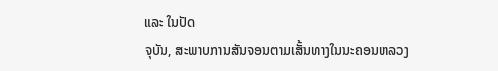ແລະ ໃນປັດ
ຈຸບັນ, ສະພາບການສັນຈອນຕາມເສັ້ນທາງໃນນະຄອນຫລວງ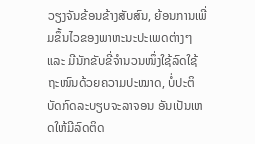ວຽງຈັນຂ້ອນຂ້າງສັບສົນ, ຍ້ອນການເພີ່ມຂຶ້ນໄວຂອງພາຫະນະປະເພດຕ່າງໆ ແລະ ມີນັກຂັບຂີ່ຈຳນວນໜຶ່ງໃຊ້ລົດໃຊ້ຖະໜົນດ້ວຍຄວາມປະໝາດ, ບໍ່ປະຕິບັດກົດລະບຽບຈະລາຈອນ ອັນເປັນເຫດໃຫ້ມີລົດຕິດ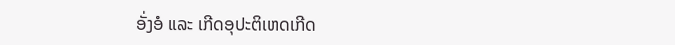ອັ່ງອໍ ແລະ ເກີດອຸປະຕິເຫດເກີດ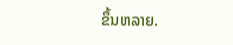ຂຶ້ນຫລາຍ.